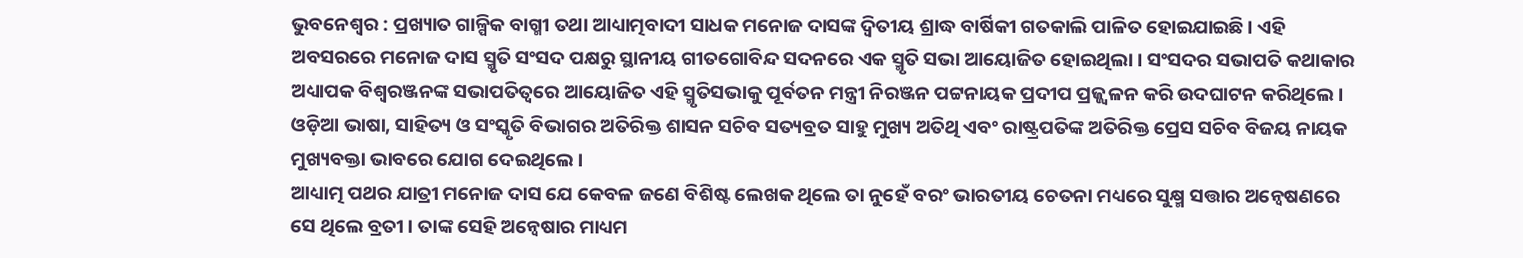ଭୁବନେଶ୍ୱର : ପ୍ରଖ୍ୟାତ ଗାଳ୍ପିକ ବାଗ୍ମୀ ତଥା ଆଧ୍ୟାତ୍ମବାଦୀ ସାଧକ ମନୋଜ ଦାସଙ୍କ ଦ୍ଵିତୀୟ ଶ୍ରାଦ୍ଧ ବାର୍ଷିକୀ ଗତକାଲି ପାଳିତ ହୋଇଯାଇଛି । ଏହି ଅବସରରେ ମନୋଜ ଦାସ ସ୍ମୃତି ସଂସଦ ପକ୍ଷରୁ ସ୍ଥାନୀୟ ଗୀତଗୋବିନ୍ଦ ସଦନରେ ଏକ ସ୍ମୃତି ସଭା ଆୟୋଜିତ ହୋଇଥିଲା । ସଂସଦର ସଭାପତି କଥାକାର ଅଧ୍ୟାପକ ବିଶ୍ୱରଞ୍ଜନଙ୍କ ସଭାପତିତ୍ୱରେ ଆୟୋଜିତ ଏହି ସ୍ମୃତିସଭାକୁ ପୂର୍ବତନ ମନ୍ତ୍ରୀ ନିରଞ୍ଜନ ପଟ୍ଟନାୟକ ପ୍ରଦୀପ ପ୍ରଜ୍ଜ୍ଵଳନ କରି ଉଦଘାଟନ କରିଥିଲେ । ଓଡ଼ିଆ ଭାଷା, ସାହିତ୍ୟ ଓ ସଂସ୍କୃତି ବିଭାଗର ଅତିରିକ୍ତ ଶାସନ ସଚିବ ସତ୍ୟବ୍ରତ ସାହୁ ମୁଖ୍ୟ ଅତିଥି ଏବଂ ରାଷ୍ଟ୍ରପତିଙ୍କ ଅତିରିକ୍ତ ପ୍ରେସ ସଚିବ ବିଜୟ ନାୟକ ମୁଖ୍ୟବକ୍ତା ଭାବରେ ଯୋଗ ଦେଇଥିଲେ ।
ଆଧ୍ୟାତ୍ମ ପଥର ଯାତ୍ରୀ ମନୋଜ ଦାସ ଯେ କେବଳ ଜଣେ ବିଶିଷ୍ଟ ଲେଖକ ଥିଲେ ତା ନୁହେଁ ବରଂ ଭାରତୀୟ ଚେତନା ମଧ୍ୟରେ ସୁକ୍ଷ୍ମ ସତ୍ତାର ଅନ୍ୱେଷଣରେ ସେ ଥିଲେ ବ୍ରତୀ । ତାଙ୍କ ସେହି ଅନ୍ୱେଷାର ମାଧ୍ୟମ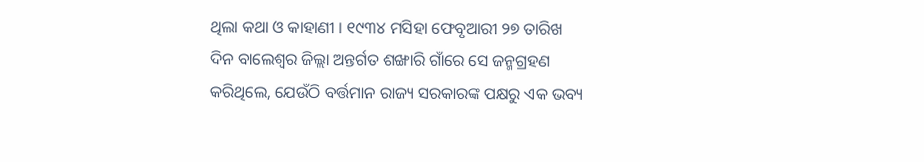ଥିଲା କଥା ଓ କାହାଣୀ । ୧୯୩୪ ମସିହା ଫେବୃଆରୀ ୨୭ ତାରିଖ ଦିନ ବାଲେଶ୍ବର ଜିଲ୍ଲା ଅନ୍ତର୍ଗତ ଶଙ୍ଖାରି ଗାଁରେ ସେ ଜନ୍ମଗ୍ରହଣ କରିଥିଲେ, ଯେଉଁଠି ବର୍ତ୍ତମାନ ରାଜ୍ୟ ସରକାରଙ୍କ ପକ୍ଷରୁ ଏକ ଭବ୍ୟ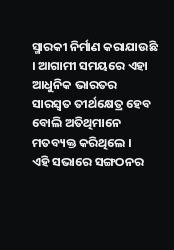ସ୍ମାରକୀ ନିର୍ମାଣ କରାଯାଉଛି । ଆଗାମୀ ସମୟରେ ଏହା ଆଧୁନିକ ଭାରତର ସାରସ୍ଵତ ତୀର୍ଥକ୍ଷେତ୍ର ହେବ ବୋଲି ଅତିଥିମାନେ ମତବ୍ୟକ୍ତ କରିଥିଲେ ।
ଏହି ସଭାରେ ସଙ୍ଗଠନର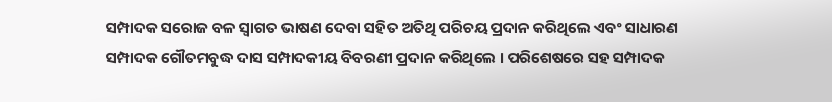ସମ୍ପାଦକ ସରୋଜ ବଳ ସ୍ଵାଗତ ଭାଷଣ ଦେବା ସହିତ ଅତିଥି ପରିଚୟ ପ୍ରଦାନ କରିଥିଲେ ଏବଂ ସାଧାରଣ ସମ୍ପାଦକ ଗୌତମବୁଦ୍ଧ ଦାସ ସମ୍ପାଦକୀୟ ବିବରଣୀ ପ୍ରଦାନ କରିଥିଲେ । ପରିଶେଷରେ ସହ ସମ୍ପାଦକ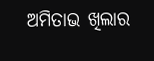ଅମିତାଭ ଖିଲାର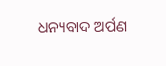ଧନ୍ୟବାଦ ଅର୍ପଣ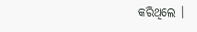କରିଥିଲେ ।